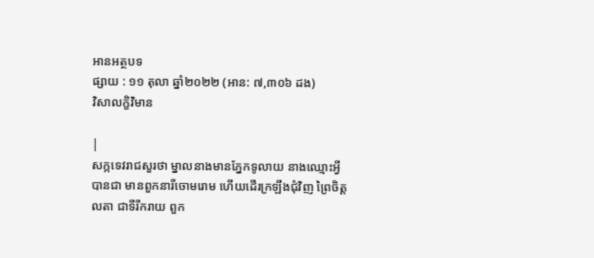អានអត្ថបទ
ផ្សាយ : ១១ តុលា ឆ្នាំ២០២២ (អាន: ៧,៣០៦ ដង)
វិសាលក្ខិវិមាន

|
សក្កទេវរាជសួរថា ម្នាលនាងមានភ្នែកទូលាយ នាងឈ្មោះអ្វី បានជា មានពួកនារីចោមរោម ហើយដើរក្រឡឹងជុំវិញ ព្រៃចិត្តលតា ជាទីរីករាយ ពួក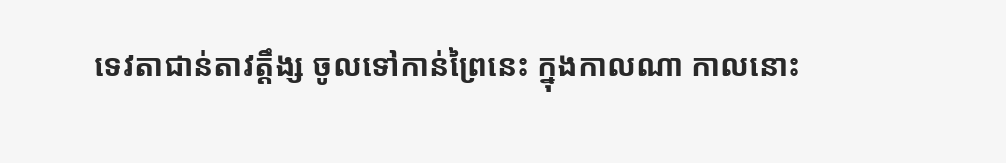ទេវតាជាន់តាវត្តឹង្ស ចូលទៅកាន់ព្រៃនេះ ក្នុងកាលណា កាលនោះ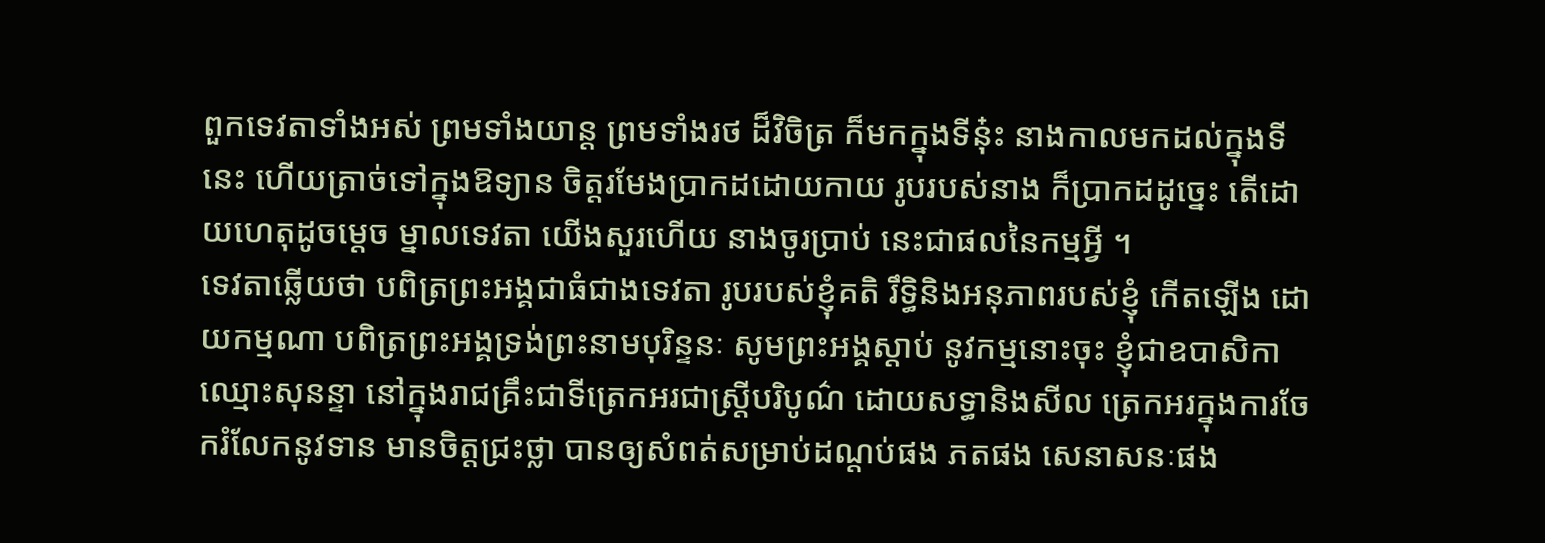ពួកទេវតាទាំងអស់ ព្រមទាំងយាន្ត ព្រមទាំងរថ ដ៏វិចិត្រ ក៏មកក្នុងទីនុ៎ះ នាងកាលមកដល់ក្នុងទីនេះ ហើយត្រាច់ទៅក្នុងឱទ្យាន ចិត្តរមែងប្រាកដដោយកាយ រូបរបស់នាង ក៏ប្រាកដដូច្នេះ តើដោយហេតុដូចម្តេច ម្នាលទេវតា យើងសួរហើយ នាងចូរប្រាប់ នេះជាផលនៃកម្មអ្វី ។
ទេវតាឆ្លើយថា បពិត្រព្រះអង្គជាធំជាងទេវតា រូបរបស់ខ្ញុំគតិ រឹទ្ធិនិងអនុភាពរបស់ខ្ញុំ កើតឡើង ដោយកម្មណា បពិត្រព្រះអង្គទ្រង់ព្រះនាមបុរិន្ទនៈ សូមព្រះអង្គស្តាប់ នូវកម្មនោះចុះ ខ្ញុំជាឧបាសិកា ឈ្មោះសុនន្ទា នៅក្នុងរាជគ្រឹះជាទីត្រេកអរជាស្ត្រីបរិបូណ៌ ដោយសទ្ធានិងសីល ត្រេកអរក្នុងការចែករំលែកនូវទាន មានចិត្តជ្រះថ្លា បានឲ្យសំពត់សម្រាប់ដណ្តប់ផង ភតផង សេនាសនៈផង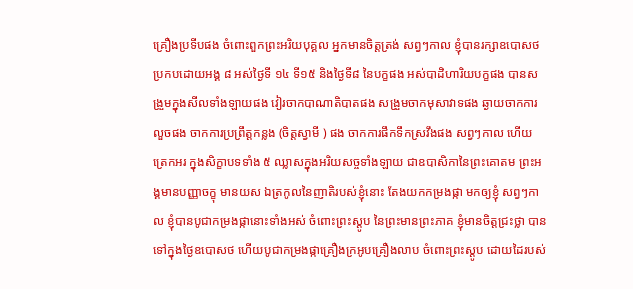គ្រឿងប្រទីបផង ចំពោះពួកព្រះអរិយបុគ្គល អ្នកមានចិត្តត្រង់ សព្វៗកាល ខ្ញុំបានរក្សាឧបោសថប្រកបដោយអង្គ ៨ អស់ថ្ងៃទី ១៤ ទី១៥ និងថ្ងៃទី៨ នៃបក្ខផង អស់បាដិហារិយបក្ខផង បានសង្រួមក្នុងសីលទាំងឡាយផង វៀរចាកបាណាតិបាតផង សង្រួមចាកមុសាវាទផង ឆ្ងាយចាកការលួចផង ចាកការប្រព្រឹត្តកន្លង (ចិត្តស្វាមី ) ផង ចាកការផឹកទឹកស្រវឹងផង សព្វៗកាល ហើយត្រេកអរ ក្នុងសិក្ខាបទទាំង ៥ ឈ្លាសក្នុងអរិយសច្ចទាំងឡាយ ជាឧបាសិកានៃព្រះគោតម ព្រះអង្គមានបញ្ញាចក្ខុ មានយស ឯត្រកូលនៃញាតិរបស់ខ្ញុំនោះ តែងយកកម្រងផ្កា មកឲ្យខ្ញុំ សព្វៗកាល ខ្ញុំបានបូជាកម្រងផ្កានោះទាំងអស់ ចំពោះព្រះស្តូប នៃព្រះមានព្រះភាគ ខ្ញុំមានចិត្តជ្រះថ្លា បានទៅក្នុងថ្ងៃឧបោសថ ហើយបូជាកម្រងផ្កាគ្រឿងក្រអូបគ្រឿងលាប ចំពោះព្រះស្តូប ដោយដៃរបស់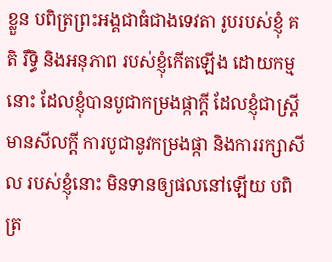ខ្លួន បពិត្រព្រះអង្គជាធំជាងទេវតា រូបរបស់ខ្ញុំ គតិ រឹទ្ធិ និងអនុភាព របស់ខ្ញុំកើតឡើង ដោយកម្មនោះ ដែលខ្ញុំបានបូជាកម្រងផ្កាក្តី ដែលខ្ញុំជាស្ត្រីមានសីលក្តី ការបូជានូវកម្រងផ្កា និងការរក្សាសីល របស់ខ្ញុំនោះ មិនទានឲ្យផលនៅឡើយ បពិត្រ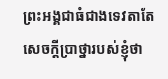ព្រះអង្គជាធំជាងទេវតាតែសេចក្តីប្រាថ្នារបស់ខ្ញុំថា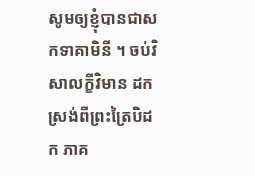សូមឲ្យខ្ញុំបានជាសកទាគាមិនី ។ ចប់វិសាលក្ខីវិមាន ដកស្រង់ពីព្រះត្រៃបិដក ភាគ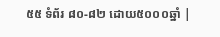៥៥ ទំព័រ ៨០-៨២ ដោយ៥០០០ឆ្នាំ |